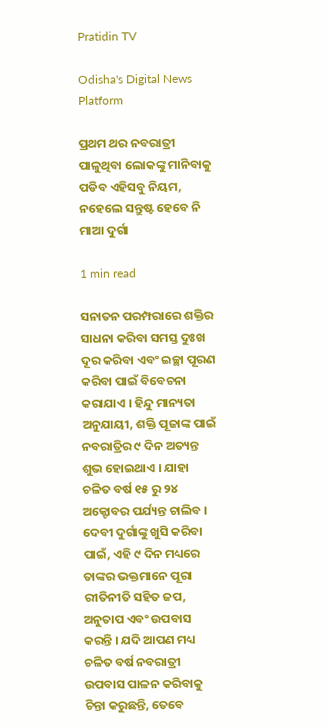Pratidin TV

Odisha's Digital News Platform

ପ୍ରଥମ ଥର ନବରାତ୍ରୀ ପାଳୁଥିବା ଲୋକଙ୍କୁ ମାନିବାକୁ ପଡିବ ଏହିସବୁ ନିୟମ, ନହେଲେ ସନ୍ତୁଷ୍ଟ ହେବେ ନି ମାଆ ଦୁର୍ଗା

1 min read

ସନାତନ ପରମ୍ପରାରେ ଶକ୍ତିର ସାଧନା କରିବା ସମସ୍ତ ଦୁଃଖ ଦୂର କରିବା ଏବଂ ଇଚ୍ଛା ପୂରଣ କରିବା ପାଇଁ ବିବେଚନା କରାଯାଏ । ହିନ୍ଦୁ ମାନ୍ୟତା ଅନୁଯାୟୀ, ଶକ୍ତି ପୂଜାଙ୍କ ପାଇଁ ନବରାତ୍ରିର ୯ ଦିନ ଅତ୍ୟନ୍ତ ଶୁଭ ହୋଇଥାଏ । ଯାହା ଚଳିତ ବର୍ଷ ୧୫ ରୁ ୨୪ ଅକ୍ଟୋବର ପର୍ଯ୍ୟନ୍ତ ଚାଲିବ । ଦେବୀ ଦୁର୍ଗାଙ୍କୁ ଖୁସି କରିବା ପାଇଁ, ଏହି ୯ ଦିନ ମଧ୍ୟରେ ତାଙ୍କର ଭକ୍ତମାନେ ପୂରା ରୀତିନୀତି ସହିତ ଜପ, ଅନୁତାପ ଏବଂ ଉପବାସ କରନ୍ତି । ଯଦି ଆପଣ ମଧ୍ୟ ଚଳିତ ବର୍ଷ ନବରାତ୍ରୀ ଉପବାସ ପାଳନ କରିବାକୁ ଚିନ୍ତା କରୁଛନ୍ତି, ତେବେ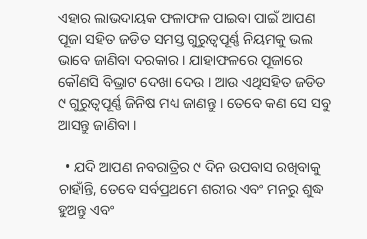ଏହାର ଲାଭଦାୟକ ଫଳାଫଳ ପାଇବା ପାଇଁ ଆପଣ ପୂଜା ସହିତ ଜଡିତ ସମସ୍ତ ଗୁରୁତ୍ୱପୂର୍ଣ୍ଣ ନିୟମକୁ ଭଲ ଭାବେ ଜାଣିବା ଦରକାର । ଯାହାଫଳରେ ପୂଜାରେ କୌଣସି ବିଭ୍ରାଟ ଦେଖା ଦେଉ । ଆଉ ଏଥିସହିତ ଜଡିତ ୯ ଗୁରୁତ୍ୱପୂର୍ଣ୍ଣ ଜିନିଷ ମଧ୍ୟ ଜାଣନ୍ତୁ । ତେବେ କଣ ସେ ସବୁ ଆସନ୍ତୁ ଜାଣିବା ।

  • ଯଦି ଆପଣ ନବରାତ୍ରିର ୯ ଦିନ ଉପବାସ ରଖିବାକୁ ଚାହାଁନ୍ତି, ତେବେ ସର୍ବପ୍ରଥମେ ଶରୀର ଏବଂ ମନରୁ ଶୁଦ୍ଧ ହୁଅନ୍ତୁ ଏବଂ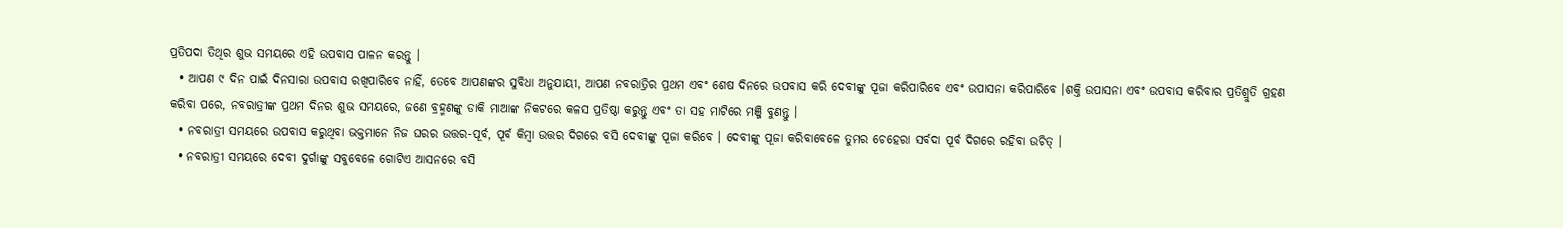ପ୍ରତିପଦା ତିଥିର ଶୁଭ ସମୟରେ ଏହି ଉପବାସ ପାଳନ କରନ୍ତୁ ।
  • ଆପଣ ୯ ଦିନ ପାଇଁ ଦିନସାରା ଉପବାସ ରଖିପାରିବେ ନାହିଁ, ତେବେ ଆପଣଙ୍କର ସୁବିଧା ଅନୁଯାୟୀ, ଆପଣ ନବରାତ୍ରିର ପ୍ରଥମ ଏବଂ ଶେଷ ଦିନରେ ଉପବାସ କରି ଦେବୀଙ୍କୁ ପୂଜା କରିପାରିବେ ଏବଂ ଉପାସନା କରିପାରିବେ ।ଶକ୍ତି ଉପାସନା ଏବଂ ଉପବାସ କରିବାର ପ୍ରତିଶ୍ରୁତି ଗ୍ରହଣ କରିବା ପରେ, ନବରାତ୍ରୀଙ୍କ ପ୍ରଥମ ଦିନର ଶୁଭ ସମୟରେ, ଜଣେ ବ୍ରହ୍ମଣଙ୍କୁ ଡାକି ମାଆଙ୍କ ନିକଟରେ କଳସ ପ୍ରତିଷ୍ଠା କରୁନ୍ତୁ ଏବଂ ତା ସହ ମାଟିରେ ମଞ୍ଜି ବୁଣନ୍ତୁ ।
  • ନବରାତ୍ରୀ ସମୟରେ ଉପବାସ କରୁଥିବା ଭକ୍ତମାନେ ନିଜ ଘରର ଉତ୍ତର-ପୂର୍ବ, ପୂର୍ବ କିମ୍ବା ଉତ୍ତର ଦିଗରେ ବସି ଦେବୀଙ୍କୁ ପୂଜା କରିବେ । ଦେବୀଙ୍କୁ ପୂଜା କରିବାବେଳେ ତୁମର ଚେହେରା ସର୍ବଦା ପୂର୍ବ ଦିଗରେ ରହିବା ଉଚିତ୍ ।
  • ନବରାତ୍ରୀ ସମୟରେ ଦେବୀ ଦୁର୍ଗାଙ୍କୁ ସବୁବେଳେ ଗୋଟିଏ ଆସନରେ ବସି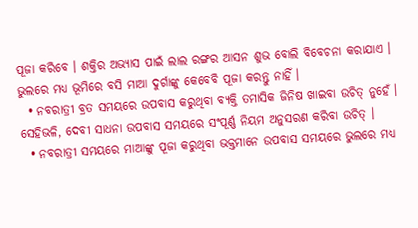ପୂଜା କରିବେ । ଶକ୍ତିର ଅଭ୍ୟାସ ପାଇଁ ଲାଲ ରଙ୍ଗର ଆସନ ଶୁଭ ବୋଲି ବିବେଚନା କରାଯାଏ । ଭୁଲରେ ମଧ୍ୟ ଭୂମିରେ ବସି ମାଆ ଦୁର୍ଗାଙ୍କୁ କେବେବି ପୂଜା କରନ୍ତୁ ନାହିଁ ।
  • ନବରାତ୍ରୀ ବ୍ରତ ସମୟରେ ଉପବାସ କରୁଥିବା ବ୍ୟକ୍ତି ତମାସିକ ଜିନିଷ ଖାଇବା ଉଚିତ୍ ନୁହେଁ । ସେହିଭଳି, ଦେବୀ ସାଧନା ଉପବାସ ସମୟରେ ସଂପୂର୍ଣ୍ଣ ନିୟମ ଅନୁସରଣ କରିବା ଉଚିତ୍ ।
  • ନବରାତ୍ରୀ ସମୟରେ ମାଆଙ୍କୁ ପୂଜା କରୁଥିବା ଭକ୍ତମାନେ ଉପବାସ ସମୟରେ ଭୁଲରେ ମଧ୍ୟ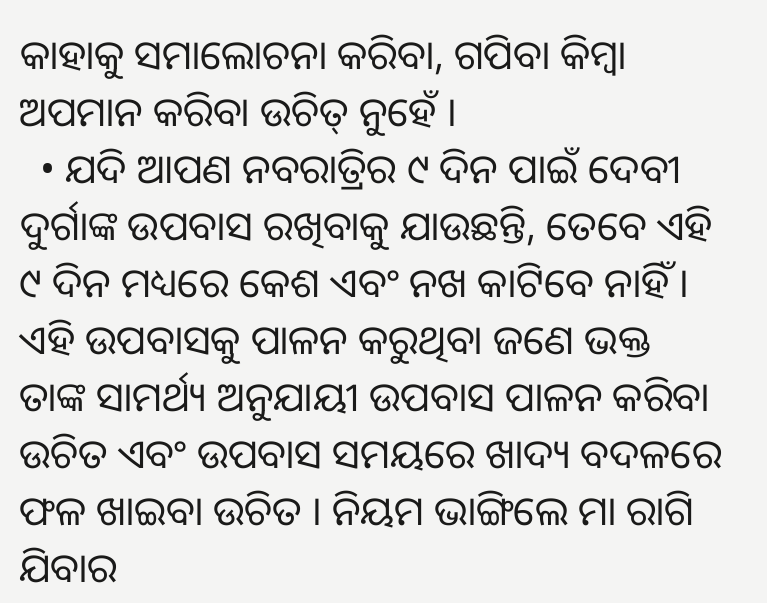କାହାକୁ ସମାଲୋଚନା କରିବା, ଗପିବା କିମ୍ବା ଅପମାନ କରିବା ଉଚିତ୍ ନୁହେଁ ।
  • ଯଦି ଆପଣ ନବରାତ୍ରିର ୯ ଦିନ ପାଇଁ ଦେବୀ ଦୁର୍ଗାଙ୍କ ଉପବାସ ରଖିବାକୁ ଯାଉଛନ୍ତି, ତେବେ ଏହି ୯ ଦିନ ମଧ୍ୟରେ କେଶ ଏବଂ ନଖ କାଟିବେ ନାହିଁ । ଏହି ଉପବାସକୁ ପାଳନ କରୁଥିବା ଜଣେ ଭକ୍ତ ତାଙ୍କ ସାମର୍ଥ୍ୟ ଅନୁଯାୟୀ ଉପବାସ ପାଳନ କରିବା ଉଚିତ ଏବଂ ଉପବାସ ସମୟରେ ଖାଦ୍ୟ ବଦଳରେ ଫଳ ଖାଇବା ଉଚିତ । ନିୟମ ଭାଙ୍ଗିଲେ ମା ରାଗି ଯିବାର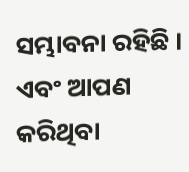ସମ୍ଭାବନା ରହିଛି । ଏବଂ ଆପଣ କରିଥିବା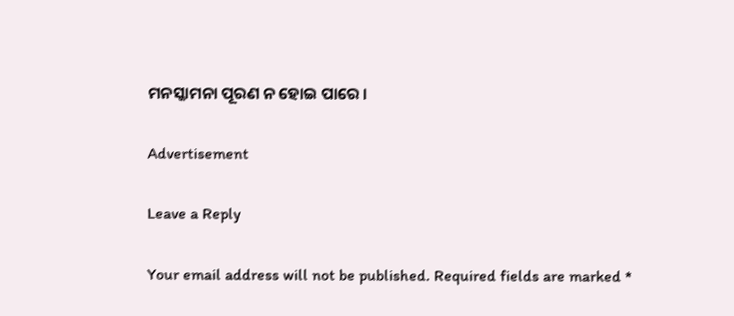ମନସ୍କାମନା ପୂରଣ ନ ହୋଇ ପାରେ ।

Advertisement

Leave a Reply

Your email address will not be published. Required fields are marked *